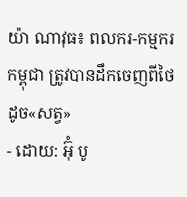យ៉ា ណាវុធ៖ ពលករ-កម្មករកម្ពុជា ត្រូវបានដឹកចេញពីថៃ ដូច«សត្វ»
- ដោយ: អ៊ុំ បូ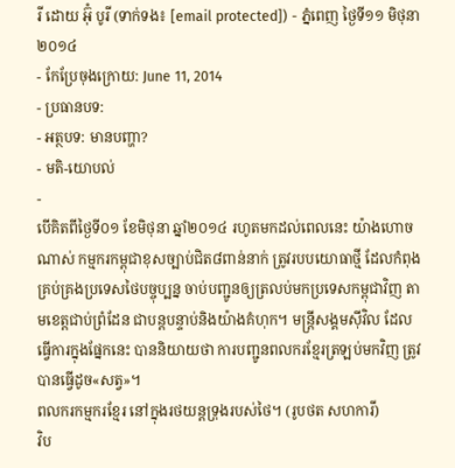រី ដោយ អ៊ុំ បូរី (ទាក់ទង៖ [email protected]) - ភ្នំពេញ ថ្ងៃទី១១ មិថុនា ២០១៤
- កែប្រែចុងក្រោយ: June 11, 2014
- ប្រធានបទ:
- អត្ថបទ: មានបញ្ហា?
- មតិ-យោបល់
-
បើគិតពីថ្ងៃទី០១ ខែមិថុនា ឆ្នាំ២០១៤ រហូតមកដល់ពេលនេះ យ៉ាងហោចណាស់ កម្មករកម្ពុជាខុសច្បាប់ជិត៨ពាន់នាក់ ត្រូវរបបយោធាថ្មី ដែលកំពុងគ្រប់គ្រងប្រទេសថៃបច្ចុប្បន្ន ចាប់បញ្ជូនឲ្យត្រលប់មកប្រទេសកម្ពុជាវិញ តាមខេត្តជាប់ព្រំដែន ជាបន្តបន្ទាប់និងយ៉ាងគំហុក។ មន្ត្រីសង្គមស៊ីវិល ដែលធ្វើការក្នុងផ្នែកនេះ បាននិយាយថា ការបញ្ជូនពលករខ្មែរត្រឡប់មកវិញ ត្រូវបានធ្វើដូច«សត្វ»។
ពលករកម្មករខ្មែរ នៅក្នុងរថយន្ដទ្រុងរបស់ថៃ។ (រូបថត សហការី)
វិប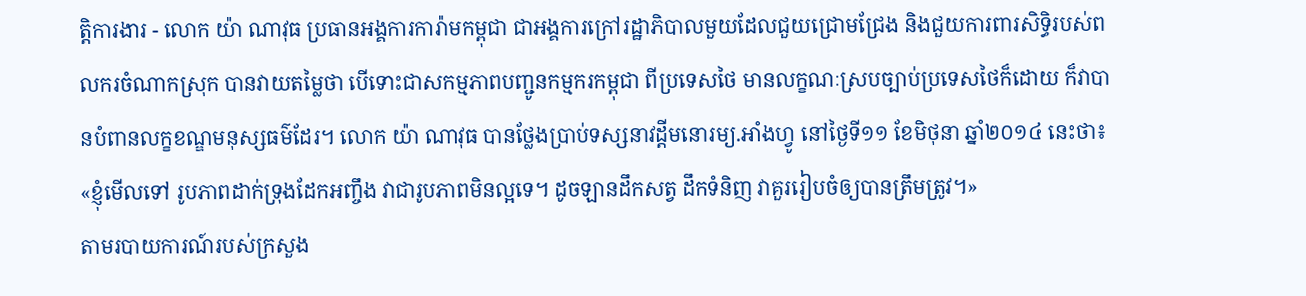ត្តិការងារ - លោក យ៉ា ណាវុធ ប្រធានអង្គការការ៉ាមកម្ពុជា ជាអង្គការក្រៅរដ្ឋាភិបាលមួយដែលជួយជ្រោមជ្រែង និងជួយការពារសិទ្ធិរបស់ពលករចំណាកស្រុក បានវាយតម្លៃថា បើទោះជាសកម្មភាពបញ្ជូនកម្មករកម្ពុជា ពីប្រទេសថៃ មានលក្ខណៈស្របច្បាប់ប្រទេសថៃក៏ដោយ ក៏វាបានបំពានលក្ខខណ្ឌមនុស្សធម៌ដែរ។ លោក យ៉ា ណាវុធ បានថ្លែងប្រាប់ទស្សនាវដ្តីមនោរម្យ.អាំងហ្វូ នៅថ្ងៃទី១១ ខែមិថុនា ឆ្នាំ២០១៤ នេះថា៖ «ខ្ញុំមើលទៅ រូបភាពដាក់ទ្រុងដែកអញ្ចឹង វាជារូបភាពមិនល្អទេ។ ដូចឡានដឹកសត្វ ដឹកទំនិញ វាគួររៀបចំឲ្យបានត្រឹមត្រូវ។»
តាមរបាយការណ៍របស់ក្រសួង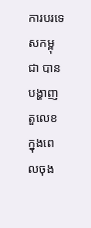ការបរទេសកម្ពុជា បានបង្ហាញតួលេខ ក្នុងពេលចុង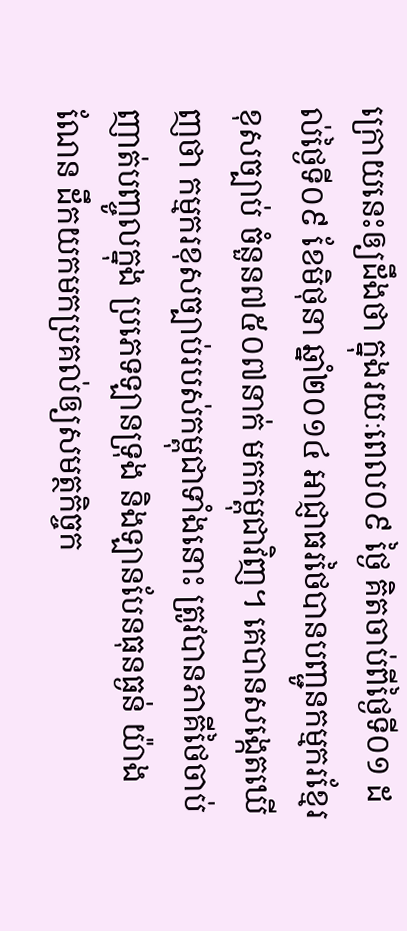ក្រោយនេះឲ្យដឹងថា ក្នុងរយៈពេល០៩ ថ្ងៃ គិតចាប់ពីថ្ងៃទី០១ ដល់ថ្ងៃទី០៩ ខែមិថុនា ឆ្នាំ២០១៤ អាជ្ញាធរថៃបានបញ្ជូនកម្មករខ្មែរខុសច្បាប់ ចំនួន៧៥០៧នាក់ មកកម្ពុជាវិញ។ គេបានសង្កេតឃើញថា កម្មករខុសច្បាប់របស់កម្ពុជាទាំងនោះ ត្រូវបានភាគីថៃចាប់ញាត់បញ្ចូលក្នុង ប្រភេទឡានទ្រុង និងឡានបែនធុនធ្ងន់ យ៉ាងណែន ដឹកយកមកប្រគល់ឲ្យសមត្ថកិច្ចក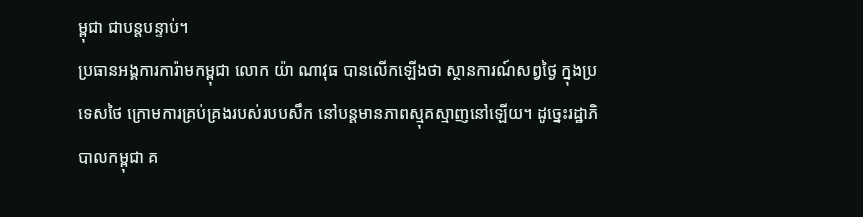ម្ពុជា ជាបន្តបន្ទាប់។
ប្រធានអង្គការការ៉ាមកម្ពុជា លោក យ៉ា ណាវុធ បានលើកឡើងថា ស្ថានការណ៍សព្វថ្ងៃ ក្នុងប្រទេសថៃ ក្រោមការគ្រប់គ្រងរបស់របបសឹក នៅបន្តមានភាពស្មុគស្មាញនៅឡើយ។ ដូច្នេះរដ្ឋាភិបាលកម្ពុជា គ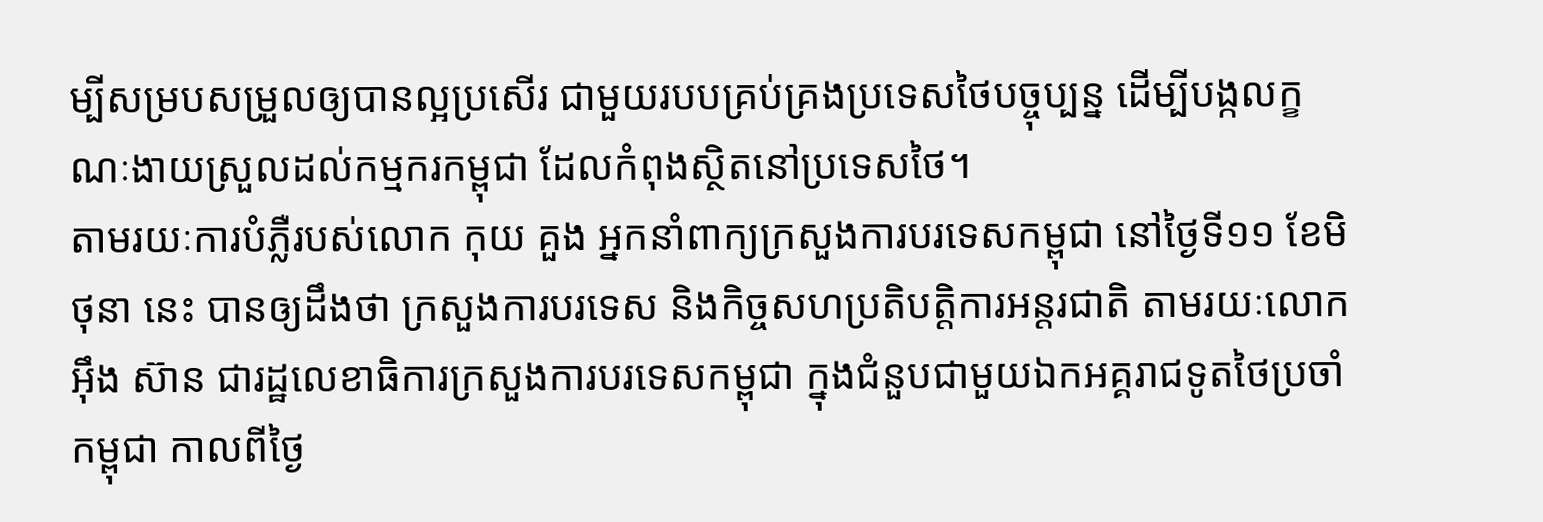ម្បីសម្របសម្រួលឲ្យបានល្អប្រសើរ ជាមួយរបបគ្រប់គ្រងប្រទេសថៃបច្ចុប្បន្ន ដើម្បីបង្កលក្ខណៈងាយស្រួលដល់កម្មករកម្ពុជា ដែលកំពុងស្ថិតនៅប្រទេសថៃ។
តាមរយៈការបំភ្លឺរបស់លោក កុយ គួង អ្នកនាំពាក្យក្រសួងការបរទេសកម្ពុជា នៅថ្ងៃទី១១ ខែមិថុនា នេះ បានឲ្យដឹងថា ក្រសួងការបរទេស និងកិច្ចសហប្រតិបត្តិការអន្តរជាតិ តាមរយៈលោក អ៊ឹង ស៊ាន ជារដ្ឋលេខាធិការក្រសួងការបរទេសកម្ពុជា ក្នុងជំនួបជាមួយឯកអគ្គរាជទូតថៃប្រចាំកម្ពុជា កាលពីថ្ងៃ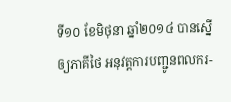ទី១០ ខែមិថុនា ឆ្នាំ២០១៤ បានស្នើឲ្យភាគីថៃ អនុវត្តការបញ្ជូនពលករ-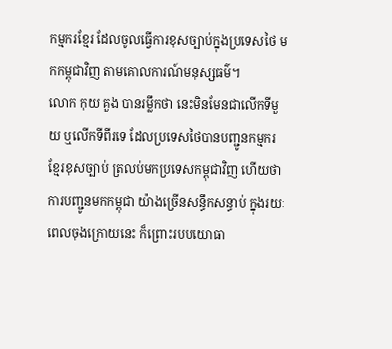កម្មករខែ្មរ ដែលចូលធ្វើការខុសច្បាប់ក្នុងប្រទេសថៃ មកកម្ពុជាវិញ តាមគោលការណ៍មនុស្សធម៌។
លោក កុយ គួង បានរម្លឹកថា នេះមិនមែនជាលើកទីមួយ ឬលើកទីពីរទេ ដែលប្រទេសថៃបានបញ្ជូនកម្មករខ្មែរខុសច្បាប់ ត្រលប់មកប្រទេសកម្ពុជាវិញ ហើយថាការបញ្ជូនមកកម្ពុជា យ៉ាងច្រើនសន្ធឹកសន្ធាប់ ក្នុងរយៈពេលចុងក្រោយនេះ ក៏ព្រោះរបបយោធា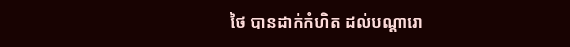ថៃ បានដាក់កំហិត ដល់បណ្តារោ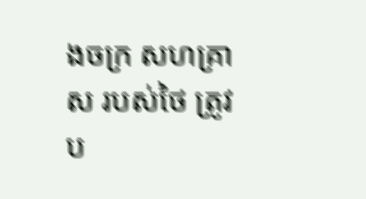ងចក្រ សហគ្រាស របស់ថៃ ត្រូវប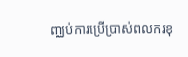ញ្ឈប់ការប្រើប្រាស់ពលករខុ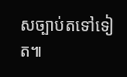សច្បាប់តទៅទៀត៕